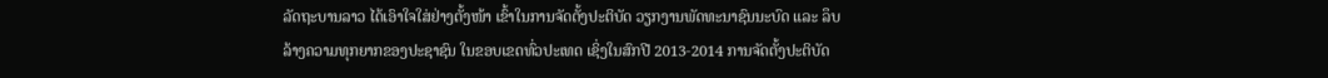ລັດຖະບານລາວ ໄດ້ເອົາໃຈໃສ່ຢ່າງຕັ້ງໜ້າ ເຂົ້າໃນການຈັດຕັ້ງປະຕິບັດ ວຽກງານພັດທະນາຊົນນະບົດ ແລະ ລຶບ
ລ້າງຄວາມທຸກຍາກຂອງປະຊາຊົນ ໃນຂອບເຂດທົ່ວປະເທດ ເຊິ່ງໃນສົກປີ 2013-2014 ການຈັດຕັ້ງປະຕິບັດ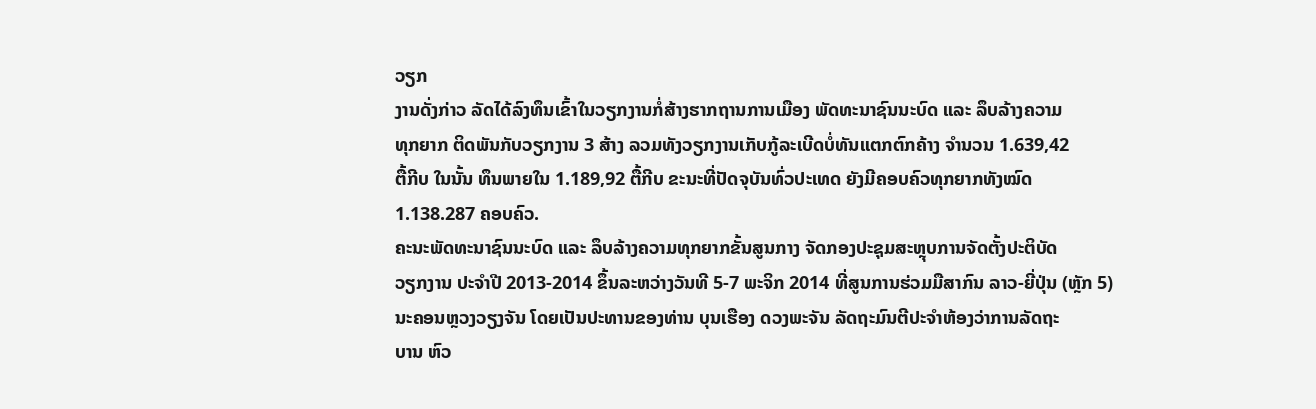ວຽກ
ງານດັ່ງກ່າວ ລັດໄດ້ລົງທຶນເຂົ້າໃນວຽກງານກໍ່ສ້າງຮາກຖານການເມືອງ ພັດທະນາຊົນນະບົດ ແລະ ລຶບລ້າງຄວາມ
ທຸກຍາກ ຕິດພັນກັບວຽກງານ 3 ສ້າງ ລວມທັງວຽກງານເກັບກູ້ລະເບີດບໍ່ທັນແຕກຕົກຄ້າງ ຈຳນວນ 1.639,42
ຕື້ກີບ ໃນນັ້ນ ທຶນພາຍໃນ 1.189,92 ຕື້ກີບ ຂະນະທີ່ປັດຈຸບັນທົ່ວປະເທດ ຍັງມີຄອບຄົວທຸກຍາກທັງໝົດ
1.138.287 ຄອບຄົວ.
ຄະນະພັດທະນາຊົນນະບົດ ແລະ ລຶບລ້າງຄວາມທຸກຍາກຂັ້ນສູນກາງ ຈັດກອງປະຊຸມສະຫຼຸບການຈັດຕັ້ງປະຕິບັດ
ວຽກງານ ປະຈຳປີ 2013-2014 ຂຶ້ນລະຫວ່າງວັນທີ 5-7 ພະຈິກ 2014 ທີ່ສູນການຮ່ວມມືສາກົນ ລາວ-ຍີ່ປຸ່ນ (ຫຼັກ 5)
ນະຄອນຫຼວງວຽງຈັນ ໂດຍເປັນປະທານຂອງທ່ານ ບຸນເຮືອງ ດວງພະຈັນ ລັດຖະມົນຕີປະຈຳຫ້ອງວ່າການລັດຖະ
ບານ ຫົວ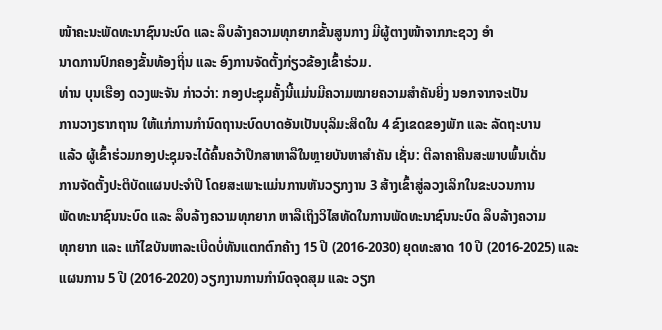ໜ້າຄະນະພັດທະນາຊົນນະບົດ ແລະ ລຶບລ້າງຄວາມທຸກຍາກຂັ້ນສູນກາງ ມີຜູ້ຕາງໜ້າຈາກກະຊວງ ອຳ
ນາດການປົກຄອງຂັ້ນທ້ອງຖິ່ນ ແລະ ອົງການຈັດຕັ້ງກ່ຽວຂ້ອງເຂົ້າຮ່ວມ.
ທ່ານ ບຸນເຮືອງ ດວງພະຈັນ ກ່າວວ່າ: ກອງປະຊຸມຄັ້ງນີ້ແມ່ນມີຄວາມໝາຍຄວາມສຳຄັນຍິ່ງ ນອກຈາກຈະເປັນ
ການວາງຮາກຖານ ໃຫ້ແກ່ການກຳນົດຖານະບົດບາດອັນເປັນບຸລິມະສິດໃນ 4 ຂົງເຂດຂອງພັກ ແລະ ລັດຖະບານ
ແລ້ວ ຜູ້ເຂົ້າຮ່ວມກອງປະຊຸມຈະໄດ້ຄົ້ນຄວ້າປຶກສາຫາລືໃນຫຼາຍບັນຫາສຳຄັນ ເຊັ່ນ: ຕີລາຄາຄືນສະພາບພົ້ນເດັ່ນ
ການຈັດຕັ້ງປະຕິບັດແຜນປະຈຳປີ ໂດຍສະເພາະແມ່ນການຫັນວຽກງານ 3 ສ້າງເຂົ້າສູ່ລວງເລິກໃນຂະບວນການ
ພັດທະນາຊົນນະບົດ ແລະ ລຶບລ້າງຄວາມທຸກຍາກ ຫາລືເຖິງວິໄສທັດໃນການພັດທະນາຊົນນະບົດ ລຶບລ້າງຄວາມ
ທຸກຍາກ ແລະ ແກ້ໄຂບັນຫາລະເບີດບໍ່ທັນແຕກຕົກຄ້າງ 15 ປີ (2016-2030) ຍຸດທະສາດ 10 ປີ (2016-2025) ແລະ
ແຜນການ 5 ປີ (2016-2020) ວຽກງານການກຳນົດຈຸດສຸມ ແລະ ວຽກ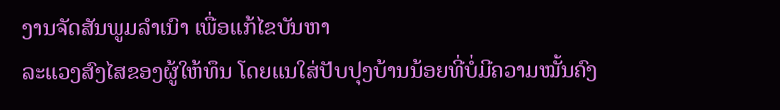ງານຈັດສັນພູມລຳເນົາ ເພື່ອແກ້ໄຂບັນຫາ
ລະແວງສົງໄສຂອງຜູ້ໃຫ້ທຶນ ໂດຍແນໃສ່ປັບປຸງບ້ານນ້ອຍທີ່ບໍ່ມີຄວາມໝັ້ນຄົງ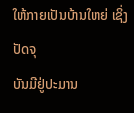ໃຫ້ກາຍເປັນບ້ານໃຫຍ່ ເຊິ່ງປັດຈຸ
ບັນມີຢູ່ປະມານ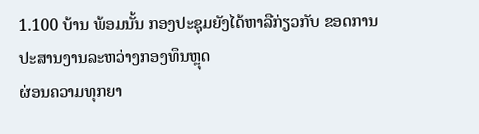1.100 ບ້ານ ພ້ອມນັ້ນ ກອງປະຊຸມຍັງໄດ້ຫາລືກ່ຽວກັບ ຂອດການປະສານງານລະຫວ່າງກອງທຶນຫຼຸດ
ຜ່ອນຄວາມທຸກຍາ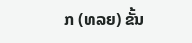ກ (ທລຍ) ຂັ້ນ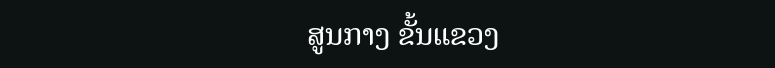ສູນກາງ ຂັ້ນແຂວງ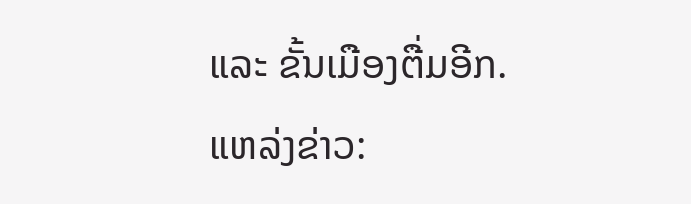ແລະ ຂັ້ນເມືອງຕື່ມອີກ.
ແຫລ່ງຂ່າວ: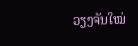ວຽງຈັນໃໝ່